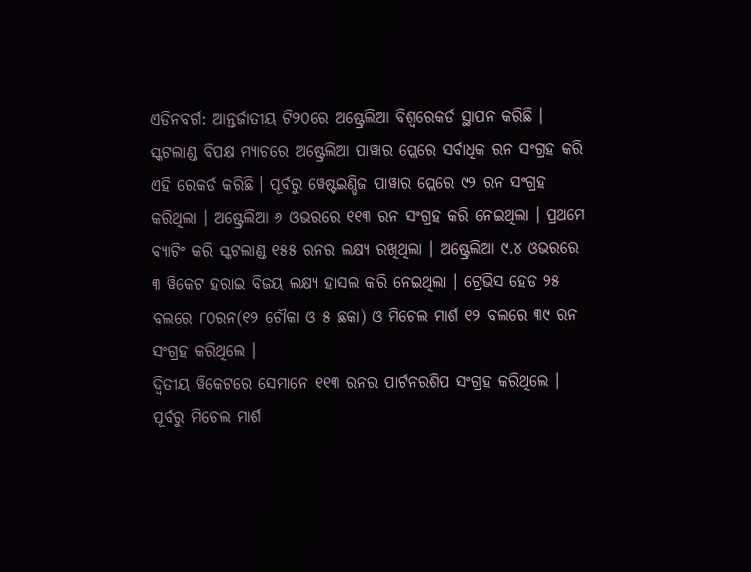ଏଡିନବର୍ଗ: ଆନ୍ତର୍ଜାତୀୟ ଟି୨୦ରେ ଅଷ୍ଟ୍ରେଲିଆ ବିଶ୍ୱରେକର୍ଡ ସ୍ଥାପନ କରିଛି । ସ୍କଟଲାଣ୍ଡ ବିପକ୍ଷ ମ୍ୟାଚରେ ଅଷ୍ଟ୍ରେଲିଆ ପାୱାର ପ୍ଲେରେ ସର୍ବାଧିକ ରନ ସଂଗ୍ରହ କରି ଏହି ରେକର୍ଡ କରିଛି । ପୂର୍ବରୁ ୱେଷ୍ଟଇଣ୍ଡିଜ ପାୱାର ପ୍ଲେରେ ୯୨ ରନ ସଂଗ୍ରହ କରିଥିଲା । ଅଷ୍ଟ୍ରେଲିଆ ୬ ଓଭରରେ ୧୧୩ ରନ ସଂଗ୍ରହ କରି ନେଇଥିଲା । ପ୍ରଥମେ ବ୍ୟାଟିଂ କରି ସ୍କଟଲାଣ୍ଡ ୧୫୫ ରନର ଲକ୍ଷ୍ୟ ରଖିଥିଲା । ଅଷ୍ଟ୍ରେଲିଆ ୯.୪ ଓଭରରେ ୩ ୱିକେଟ ହରାଇ ବିଜୟ ଲକ୍ଷ୍ୟ ହାସଲ କରି ନେଇଥିଲା । ଟ୍ରେଭିସ ହେଡ ୨୫ ବଲରେ ୮୦ରନ(୧୨ ଚୌକା ଓ ୫ ଛକା) ଓ ମିଚେଲ ମାର୍ଶ ୧୨ ବଲରେ ୩୯ ରନ ସଂଗ୍ରହ କରିଥିଲେ ।
ଦ୍ୱିତୀୟ ୱିକେଟରେ ସେମାନେ ୧୧୩ ରନର ପାର୍ଟନରଶିପ ସଂଗ୍ରହ କରିଥିଲେ । ପୂର୍ବରୁ ମିଚେଲ ମାର୍ଶ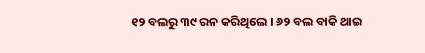୧୨ ବଲରୁ ୩୯ ରନ କରିଥିଲେ । ୬୨ ବଲ ବାକି ଥାଇ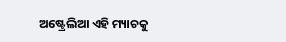ଅଷ୍ଟ୍ରେଲିଆ ଏହି ମ୍ୟାଚକୁ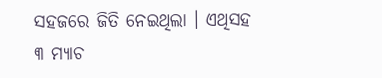ସହଜରେ ଜିତି ନେଇଥିଲା । ଏଥିସହ ୩ ମ୍ୟାଚ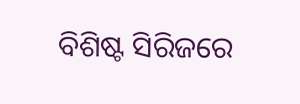ବିଶିଷ୍ଟ ସିରିଜରେ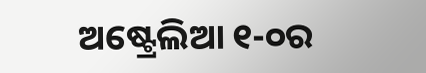ଅଷ୍ଟ୍ରେଲିଆ ୧-୦ର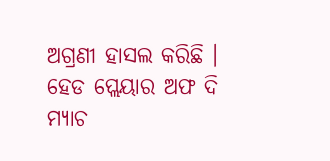ଅଗ୍ରଣୀ ହାସଲ କରିଛି । ହେଡ ପ୍ଲେୟାର ଅଫ ଦି ମ୍ୟାଚ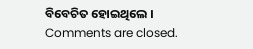ବିବେଚିତ ହୋଇଥିଲେ ।
Comments are closed.